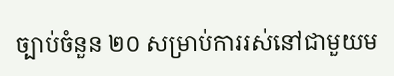ច្បាប់ចំនួន ២០ សម្រាប់ការរស់នៅជាមួយម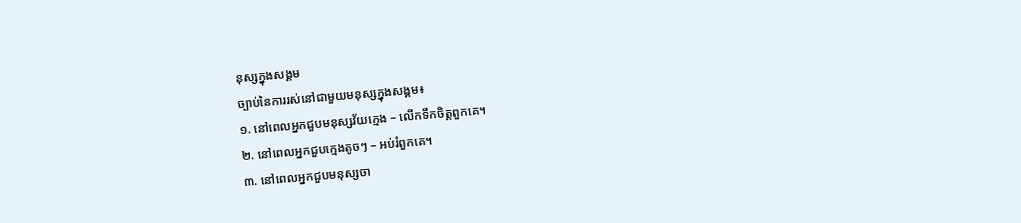នុស្សក្នុងសង្គម
ច្បាប់នៃការរស់នៅជាមួយមនុស្សក្នុងសង្គម៖
១. នៅពេលអ្នកជួបមនុស្សវ័យក្មេង – លើកទឹកចិត្តពួកគេ។
២. នៅពេលអ្នកជួបក្មេងតូចៗ – អប់រំពួកគេ។
៣. នៅពេលអ្នកជួបមនុស្សចា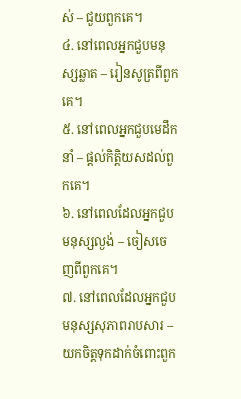ស់ – ជួយពួកគេ។
៤. នៅពេលអ្នកជួបមនុស្សឆ្លាត – រៀនសូត្រពីពួកគេ។
៥. នៅពេលអ្នកជួបមេដឹកនាំ – ផ្ដល់កិត្តិយសដល់ពួកគេ។
៦. នៅពេលដែលអ្នកជួបមនុស្សល្ងង់ – ចៀសចេញពីពួកគេ។
៧. នៅពេលដែលអ្នកជួបមនុស្សសុភាពរាបសារ – យកចិត្តទុកដាក់ចំពោះពួក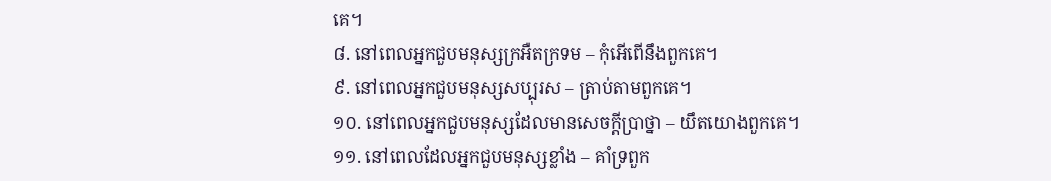គេ។
៨. នៅពេលអ្នកជួបមនុស្សក្រអឺតក្រទម – កុំអើពើនឹងពួកគេ។
៩. នៅពេលអ្នកជួបមនុស្សសប្បុរស – ត្រាប់តាមពួកគេ។
១០. នៅពេលអ្នកជួបមនុស្សដែលមានសេចក្តីប្រាថ្នា – យឹតយោងពួកគេ។
១១. នៅពេលដែលអ្នកជួបមនុស្សខ្លាំង – គាំទ្រពួក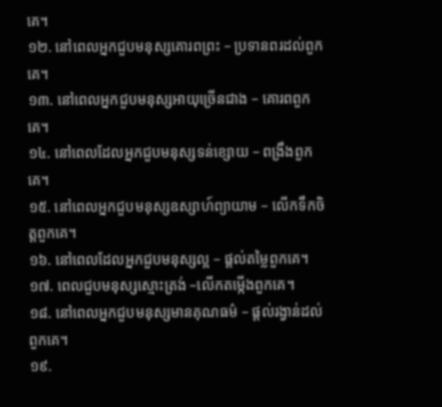គេ។
១២. នៅពេលអ្នកជួបមនុស្សគោរពព្រះ – ប្រទានពរដល់ពួកគេ។
១៣. នៅពេលអ្នកជួបមនុស្សអាយុច្រើនជាង – គោរពពួកគេ។
១៤. នៅពេលដែលអ្នកជួបមនុស្សទន់ខ្សោយ – ពង្រឹងពួកគេ។
១៥. នៅពេលអ្នកជួបមនុស្សឧស្សាហ៍ព្យាយាម – លើកទឹកចិត្តពួកគេ។
១៦. នៅពេលដែលអ្នកជួបមនុស្សល្អ – ផ្ដល់តម្លៃពួកគេ។
១៧. ពេលជួបមនុស្សស្មោះត្រង់ –លើកតម្កើងពួកគេ។
១៨. នៅពេលអ្នកជួបមនុស្សមានគុណធម៌ – ផ្តល់រង្វាន់ដល់ពួកគេ។
១៩.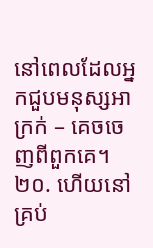នៅពេលដែលអ្នកជួបមនុស្សអាក្រក់ – គេចចេញពីពួកគេ។
២០. ហើយនៅគ្រប់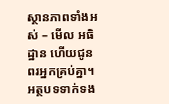ស្ថានភាពទាំងអស់ – មើល អធិដ្ឋាន ហើយជូនពរអ្នកគ្រប់គ្នា។
អត្ថបទទាក់ទង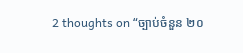2 thoughts on “ច្បាប់ចំនួន ២០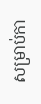សម្រាប់កា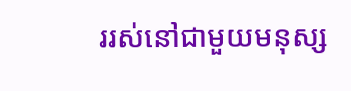ររស់នៅជាមួយមនុស្ស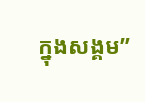ក្នុងសង្គម”